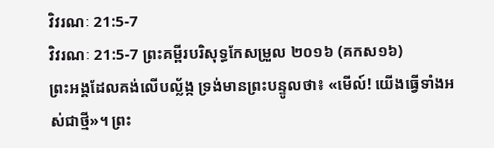វិវរណៈ 21:5-7
វិវរណៈ 21:5-7 ព្រះគម្ពីរបរិសុទ្ធកែសម្រួល ២០១៦ (គកស១៦)
ព្រះអង្គដែលគង់លើបល្ល័ង្ក ទ្រង់មានព្រះបន្ទូលថា៖ «មើល៍! យើងធ្វើទាំងអស់ជាថ្មី»។ ព្រះ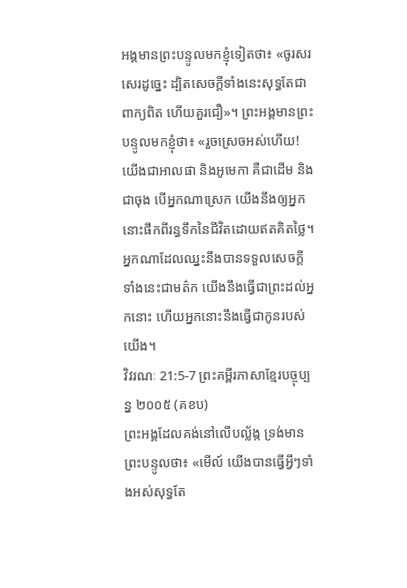អង្គមានព្រះបន្ទូលមកខ្ញុំទៀតថា៖ «ចូរសរសេរដូច្នេះ ដ្បិតសេចក្ដីទាំងនេះសុទ្ធតែជាពាក្យពិត ហើយគួរជឿ»។ ព្រះអង្គមានព្រះបន្ទូលមកខ្ញុំថា៖ «រួចស្រេចអស់ហើយ! យើងជាអាលផា និងអូមេកា គឺជាដើម និងជាចុង បើអ្នកណាស្រេក យើងនឹងឲ្យអ្នកនោះផឹកពីរន្ធទឹកនៃជីវិតដោយឥតគិតថ្លៃ។ អ្នកណាដែលឈ្នះនឹងបានទទួលសេចក្ដីទាំងនេះជាមត៌ក យើងនឹងធ្វើជាព្រះដល់អ្នកនោះ ហើយអ្នកនោះនឹងធ្វើជាកូនរបស់យើង។
វិវរណៈ 21:5-7 ព្រះគម្ពីរភាសាខ្មែរបច្ចុប្បន្ន ២០០៥ (គខប)
ព្រះអង្គដែលគង់នៅលើបល្ល័ង្ក ទ្រង់មានព្រះបន្ទូលថា៖ «មើល៍ យើងបានធ្វើអ្វីៗទាំងអស់សុទ្ធតែ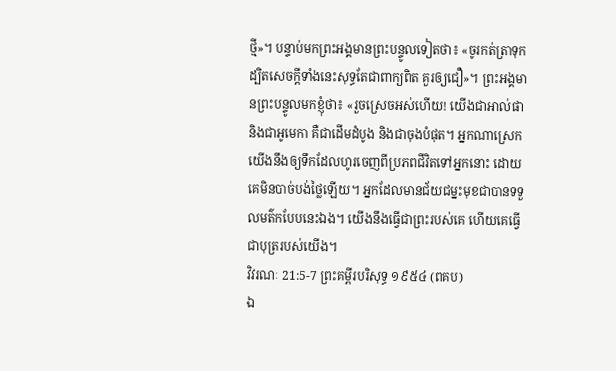ថ្មី»។ បន្ទាប់មកព្រះអង្គមានព្រះបន្ទូលទៀតថា៖ «ចូរកត់ត្រាទុក ដ្បិតសេចក្ដីទាំងនេះសុទ្ធតែជាពាក្យពិត គួរឲ្យជឿ»។ ព្រះអង្គមានព្រះបន្ទូលមកខ្ញុំថា៖ «រួចស្រេចអស់ហើយ! យើងជាអាល់ផា និងជាអូមេកា គឺជាដើមដំបូង និងជាចុងបំផុត។ អ្នកណាស្រេក យើងនឹងឲ្យទឹកដែលហូរចេញពីប្រភពជីវិតទៅអ្នកនោះ ដោយគេមិនបាច់បង់ថ្លៃឡើយ។ អ្នកដែលមានជ័យជម្នះមុខជាបានទទួលមត៌កបែបនេះឯង។ យើងនឹងធ្វើជាព្រះរបស់គេ ហើយគេធ្វើជាបុត្ររបស់យើង។
វិវរណៈ 21:5-7 ព្រះគម្ពីរបរិសុទ្ធ ១៩៥៤ (ពគប)
ឯ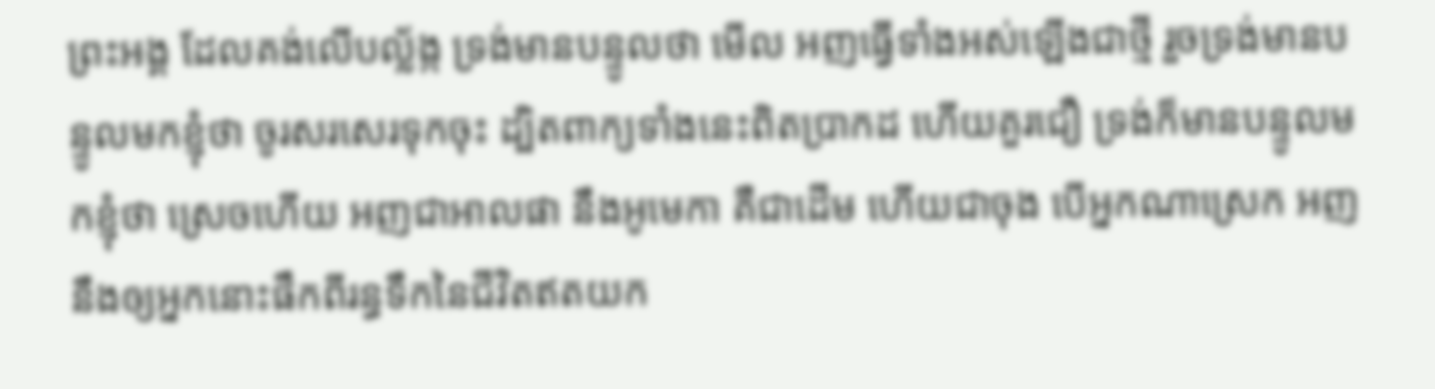ព្រះអង្គ ដែលគង់លើបល្ល័ង្ក ទ្រង់មានបន្ទូលថា មើល អញធ្វើទាំងអស់ឡើងជាថ្មី រួចទ្រង់មានបន្ទូលមកខ្ញុំថា ចូរសរសេរទុកចុះ ដ្បិតពាក្យទាំងនេះពិតប្រាកដ ហើយគួរជឿ ទ្រង់ក៏មានបន្ទូលមកខ្ញុំថា ស្រេចហើយ អញជាអាលផា នឹងអូមេកា គឺជាដើម ហើយជាចុង បើអ្នកណាស្រេក អញនឹងឲ្យអ្នកនោះផឹកពីរន្ធទឹកនៃជីវិតឥតយក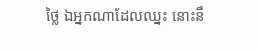ថ្លៃ ឯអ្នកណាដែលឈ្នះ នោះនឹ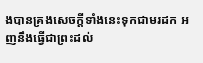ងបានគ្រងសេចក្ដីទាំងនេះទុកជាមរដក អញនឹងធ្វើជាព្រះដល់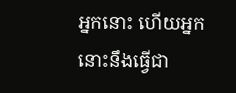អ្នកនោះ ហើយអ្នកនោះនឹងធ្វើជា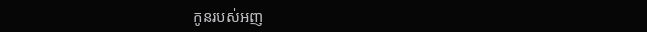កូនរបស់អញ